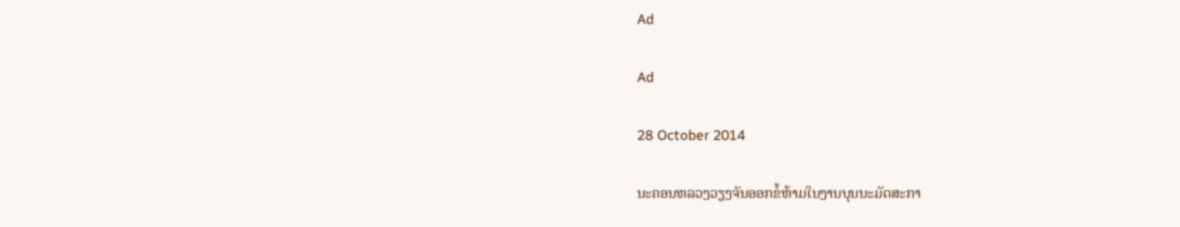Ad

Ad

28 October 2014

ນະຄອນຫລວງວຽງຈັນອອກຂໍ້ຫ້າມໃນງານບຸນນະມັດສະກາ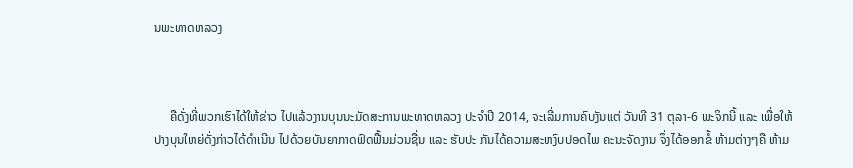ນພະທາດຫລວງ



     ຄືດັ່ງທີ່ພວກເຮົາໄດ້ໃຫ້ຂ່າວ ໄປແລ້ວງານບຸນນະມັດສະການພະທາດຫລວງ ປະຈຳປີ 2014, ຈະເລີ່ມການຄົບງັນແຕ່ ວັນທີ 31 ຕຸລາ-6 ພະຈິກນີ້ ແລະ ເພື່ອໃຫ້ ປາງບຸນໃຫຍ່ດັ່ງກ່າວໄດ້ດຳເນີນ ໄປດ້ວຍບັນຍາກາດຟົດຟື້ນມ່ວນຊື່ນ ແລະ ຮັບປະ ກັນໄດ້ຄວາມສະຫງົບປອດໄພ ຄະນະຈັດງານ ຈຶ່ງໄດ້ອອກຂໍ້ ຫ້າມຕ່າງໆຄື ຫ້າມ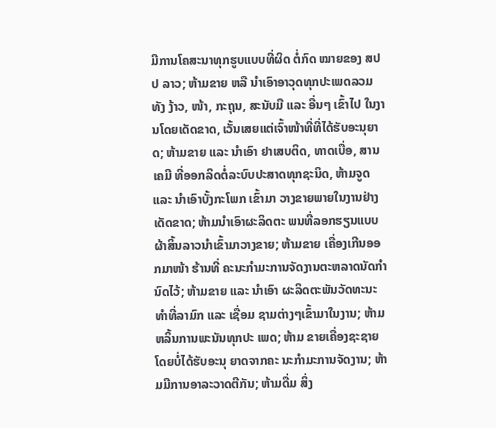ມີການໂຄສະນາທຸກຮູບແບບທີ່ຜິດ ຕໍ່ກົດ ໝາຍຂອງ ສປປ ລາວ; ຫ້າມຂາຍ ຫລື ນຳເອົາອາວຸດທຸກປະເພດລວມທັງ ງ້າວ, ໜ້າ, ກະຖຸນ, ສະນັບມື ແລະ ອື່ນໆ ເຂົ້າໄປ ໃນງານໂດຍເດັດຂາດ, ເວັ້ນເສຍແຕ່ເຈົ້າໜ້າທີ່ທີ່ໄດ້ຮັບອະນຸຍາດ; ຫ້າມຂາຍ ແລະ ນຳເອົາ ຢາເສບຕິດ, ທາດເບື່ອ, ສານເຄມີ ທີ່ອອກລິດຕໍ່ລະບົບປະສາດທຸກຊະນິດ, ຫ້າມຈູດ ແລະ ນຳເອົາບັ້ງກະໂພກ ເຂົ້າມາ ວາງຂາຍພາຍໃນງານຢ່າງ ເດັດຂາດ; ຫ້າມນຳເອົາຜະລິດຕະ ພນທີ່ລອກຮຽນແບບຜ້າສິ້ນລາວນຳເຂົ້າມາວາງຂາຍ; ຫ້າມຂາຍ ເຄື່ອງເກີນອອກມາໜ້າ ຮ້ານທີ່ ຄະນະກຳມະການຈັດງານຕະຫລາດນັດກຳນົດໄວ້; ຫ້າມຂາຍ ແລະ ນຳເອົາ ຜະລິດຕະພັນວັດທະນະທຳທີ່ລາມົກ ແລະ ເຊື່ອມ ຊາມຕ່າງໆເຂົ້າມາໃນງານ; ຫ້າມຫລິ້ນການພະນັນທຸກປະ ເພດ; ຫ້າມ ຂາຍເຄື່ອງຊະຊາຍ ໂດຍບໍ່ໄດ້ຮັບອະນຸ ຍາດຈາກຄະ ນະກຳມະການຈັດງານ; ຫ້າມມີການອາລະວາດຕີກັນ; ຫ້າມດື່ມ ສິ່ງ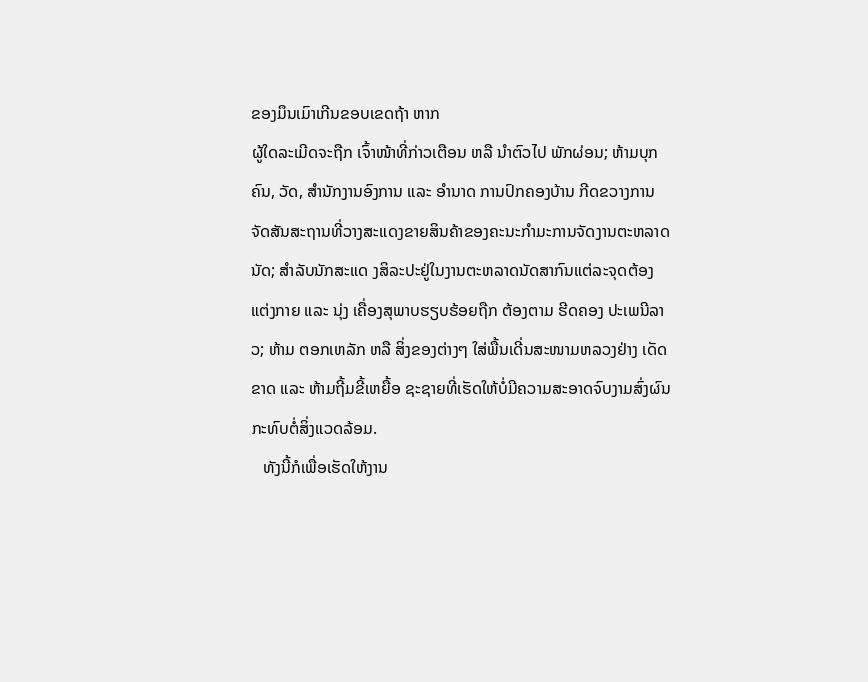ຂອງມຶນເມົາເກີນຂອບເຂດຖ້າ ຫາກ
ຜູ້ໃດລະເມີດຈະຖືກ ເຈົ້າໜ້າທີ່ກ່າວເຕືອນ ຫລື ນຳຕົວໄປ ພັກຜ່ອນ; ຫ້າມບຸກຄົນ, ວັດ, ສຳນັກງານອົງການ ແລະ ອຳນາດ ການປົກຄອງບ້ານ ກີດຂວາງການຈັດສັນສະຖານທີ່ວາງສະແດງຂາຍສິນຄ້າຂອງຄະນະກຳມະການຈັດງານຕະຫລາດນັດ; ສຳລັບນັກສະແດ ງສິລະປະຢູ່ໃນງານຕະຫລາດນັດສາກົນແຕ່ລະຈຸດຕ້ອງແຕ່ງກາຍ ແລະ ນຸ່ງ ເຄື່ອງສຸພາບຮຽບຮ້ອຍຖືກ ຕ້ອງຕາມ ຮີດຄອງ ປະເພນີລາວ; ຫ້າມ ຕອກເຫລັກ ຫລື ສິ່ງຂອງຕ່າງໆ ໃສ່ພື້ນເດີ່ນສະໜາມຫລວງຢ່າງ ເດັດຂາດ ແລະ ຫ້າມຖີ້ມຂີ້ເຫຍື້ອ ຊະຊາຍທີ່ເຮັດໃຫ້ບໍ່ມີຄວາມສະອາດຈົບງາມສົ່ງຜົນກະທົບຕໍ່ສິ່ງແວດລ້ອມ.
   ທັງນີ້ກໍເພື່ອເຮັດໃຫ້ງານ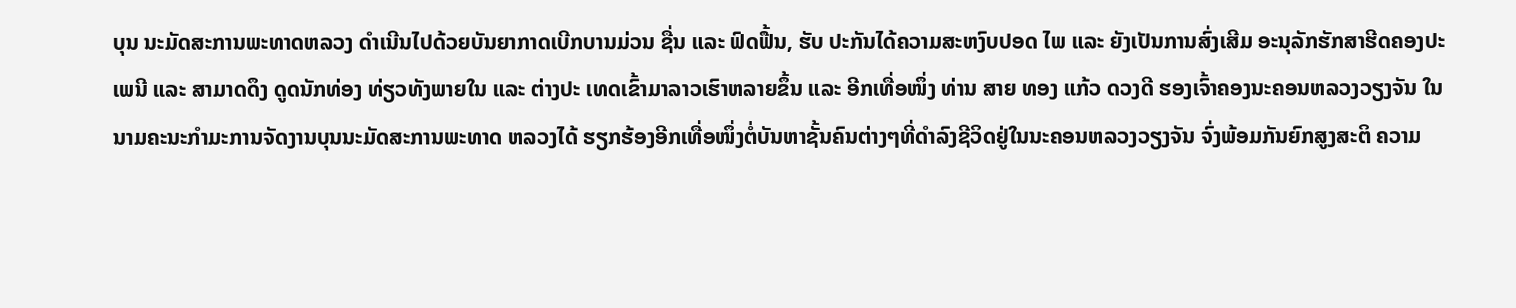ບຸນ ນະມັດສະການພະທາດຫລວງ ດຳເນີນໄປດ້ວຍບັນຍາກາດເບີກບານມ່ວນ ຊື່ນ ແລະ ຟົດຟື້ນ, ຮັບ ປະກັນໄດ້ຄວາມສະຫງົບປອດ ໄພ ແລະ ຍັງເປັນການສົ່ງເສີມ ອະນຸລັກຮັກສາຮີດຄອງປະເພນີ ແລະ ສາມາດດຶງ ດູດນັກທ່ອງ ທ່ຽວທັງພາຍໃນ ແລະ ຕ່າງປະ ເທດເຂົ້າມາລາວເຮົາຫລາຍຂຶ້ນ ແລະ ອີກເທື່ອໜຶ່ງ ທ່ານ ສາຍ ທອງ ແກ້ວ ດວງດີ ຮອງເຈົ້າຄອງນະຄອນຫລວງວຽງຈັນ ໃນນາມຄະນະກຳມະການຈັດງານບຸນນະມັດສະການພະທາດ ຫລວງໄດ້ ຮຽກຮ້ອງອີກເທື່ອໜຶ່ງຕໍ່ບັນຫາຊັ້ນຄົນຕ່າງໆທີ່ດຳລົງຊີວິດຢູ່ໃນນະຄອນຫລວງວຽງຈັນ ຈົ່ງພ້ອມກັນຍົກສູງສະຕິ ຄວາມ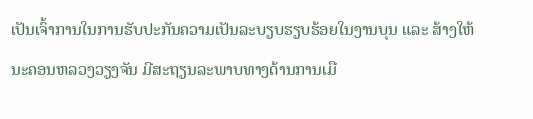ເປັນເຈົ້າການໃນການຮັບປະກັນຄວາມເປັນລະບຽບຮຽບຮ້ອຍໃນງານບຸນ ແລະ ສ້າງໃຫ້ນະຄອນຫລວງວຽງຈັນ ມີສະຖຽນລະພາບທາງດ້ານການເມື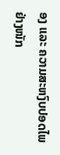ອງ ແລະ ຄວາມສະຫງົບປອດໄພຢ່າງໜັກ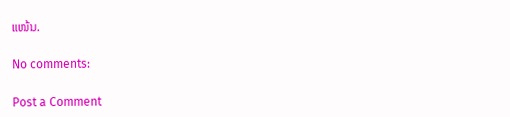ແໜ້ນ.

No comments:

Post a Comment